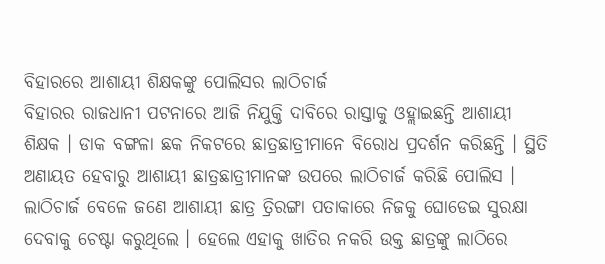ବିହାରରେ ଆଶାୟୀ ଶିକ୍ଷକଙ୍କୁ ପୋଲିସର ଲାଠିଚାର୍ଜ
ବିହାରର ରାଜଧାନୀ ପଟନାରେ ଆଜି ନିଯୁକ୍ତି ଦାବିରେ ରାସ୍ତାକୁ ଓହ୍ଲାଇଛନ୍ତି ଆଶାୟୀ ଶିକ୍ଷକ । ଡାକ ବଙ୍ଗଳା ଛକ ନିକଟରେ ଛାତ୍ରଛାତ୍ରୀମାନେ ବିରୋଧ ପ୍ରଦର୍ଶନ କରିଛନ୍ତି । ସ୍ଥିତି ଅଣାୟତ ହେବାରୁ ଆଶାୟୀ ଛାତ୍ରଛାତ୍ରୀମାନଙ୍କ ଉପରେ ଲାଠିଚାର୍ଜ କରିଛି ପୋଲିସ । ଲାଠିଚାର୍ଜ ବେଳେ ଜଣେ ଆଶାୟୀ ଛାତ୍ର ତ୍ରିରଙ୍ଗା ପତାକାରେ ନିଜକୁ ଘୋଡେଇ ସୁରକ୍ଷା ଦେବାକୁ ଚେଷ୍ଟା କରୁଥିଲେ । ହେଲେ ଏହାକୁ ଖାତିର ନକରି ଉକ୍ତ ଛାତ୍ରଙ୍କୁ ଲାଠିରେ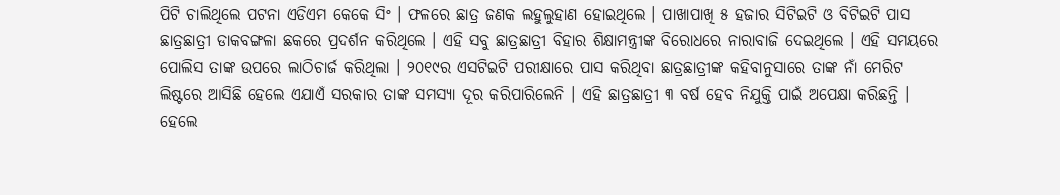ପିଟି ଚାଲିଥିଲେ ପଟନା ଏଡିଏମ କେକେ ସିଂ । ଫଳରେ ଛାତ୍ର ଜଣକ ଲହୁଲୁହାଣ ହୋଇଥିଲେ । ପାଖାପାଖି ୫ ହଜାର ସିଟିଇଟି ଓ ବିଟିଇଟି ପାସ ଛାତ୍ରଛାତ୍ରୀ ଡାକବଙ୍ଗଳା ଛକରେ ପ୍ରଦର୍ଶନ କରିଥିଲେ । ଏହି ସବୁ ଛାତ୍ରଛାତ୍ରୀ ବିହାର ଶିକ୍ଷାମନ୍ତ୍ରୀଙ୍କ ବିରୋଧରେ ନାରାବାଜି ଦେଇଥିଲେ । ଏହି ସମୟରେ ପୋଲିସ ତାଙ୍କ ଉପରେ ଲାଠିଚାର୍ଜ କରିଥିଲା । ୨୦୧୯ର ଏସଟିଇଟି ପରୀକ୍ଷାରେ ପାସ କରିଥିବା ଛାତ୍ରଛାତ୍ରୀଙ୍କ କହିବାନୁସାରେ ତାଙ୍କ ନାଁ ମେରିଟ ଲିଷ୍ଟରେ ଆସିଛି ହେଲେ ଏଯାଏଁ ସରକାର ତାଙ୍କ ସମସ୍ୟା ଦୂର କରିପାରିଲେନି । ଏହି ଛାତ୍ରଛାତ୍ରୀ ୩ ବର୍ଷ ହେବ ନିଯୁକ୍ତି ପାଇଁ ଅପେକ୍ଷା କରିଛନ୍ତି । ହେଲେ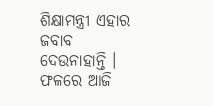ଶିକ୍ଷାମନ୍ତ୍ରୀ ଏହାର ଜବାବ ଦେଉନାହାନ୍ତି । ଫଳରେ ଆଜି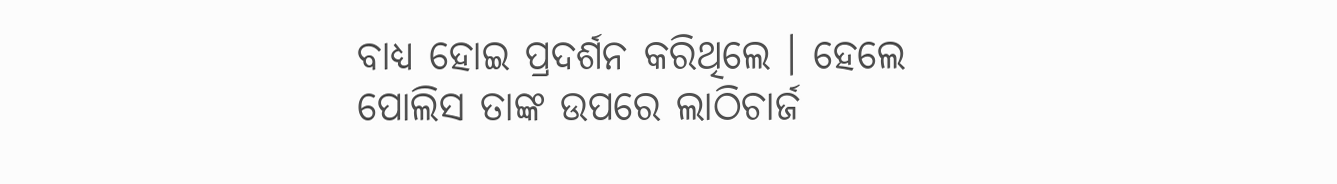ବାଧ୍ୟ ହୋଇ ପ୍ରଦର୍ଶନ କରିଥିଲେ । ହେଲେ ପୋଲିସ ତାଙ୍କ ଉପରେ ଲାଠିଚାର୍ଜ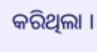କରିଥିଲା ।